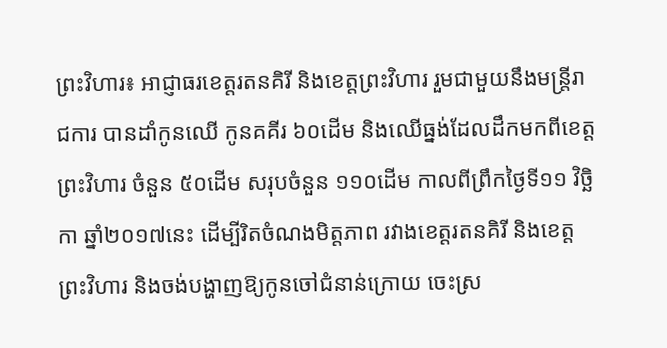ព្រះវិហារ៖ អាជ្ញាធរខេត្តរតនគិរី និងខេត្តព្រះវិហារ រួមជាមួយនឹងមន្ត្រីរាជការ បានដាំកូនឈើ កូនគគីរ ៦០ដើម និងឈើធ្នង់ដែលដឹកមកពីខេត្តព្រះវិហារ ចំនួន ៥០ដើម សរុបចំនួន ១១០ដើម កាលពីព្រឹកថ្ងៃទី១១ វិច្ឆិកា ឆ្នាំ២០១៧នេះ ដើម្បីរិតចំណងមិត្តភាព រវាងខេត្តរតនគិរី និងខេត្តព្រះវិហារ និងចង់បង្ហាញឱ្យកូនចៅជំនាន់ក្រោយ ចេះស្រ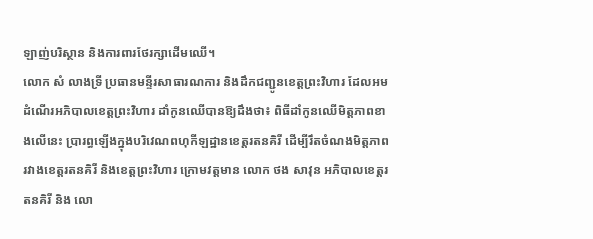ឡាញ់បរិស្ថាន និងការពារថែរក្សាដើមឈើ។
លោក សំ លាងទ្រី ប្រធានមន្ទីរសាធារណការ និងដឹកជញ្ជូនខេត្តព្រះវិហារ ដែលអមដំណើរអភិបាលខេត្តព្រះវិហារ ដាំកូនឈើបានឱ្យដឹងថា៖ ពិធីដាំកូនឈើមិត្តភាពខាងលើនេះ ប្រារព្ធឡើងក្នុងបរិវេណពហុកីឡដ្ឋានខេត្តរតនគិរី ដើម្បីរឹតចំណងមិត្តភាពរវាងខេត្តរតនគិរី និងខេត្តព្រះវិហារ ក្រោមវត្តមាន លោក ថង សាវុន អភិបាលខេត្តរតនគិរី និង លោ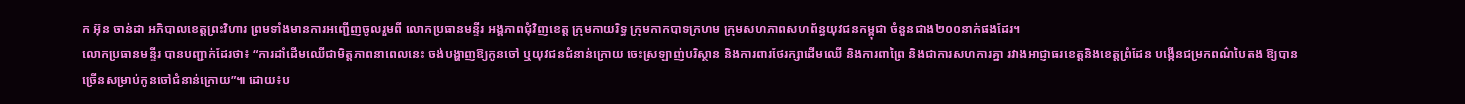ក អ៊ុន ចាន់ដា អភិបាលខេត្តព្រះវិហារ ព្រមទាំងមានការអញ្ជើញចូលរួមពី លោកប្រធានមន្ទីរ អង្គភាពជុំវិញខេត្ត ក្រុមកាយរិទ្ធ ក្រុមកាកបាទក្រហម ក្រុមសហភាពសហព័ន្ធយុវជនកម្ពុជា ចំនួនជាង២០០នាក់ផងដែរ។
លោកប្រធានមន្ទីរ បានបញ្ជាក់ដែរថា៖ “ការដាំដើមឈើជាមិត្តភាពនាពេលនេះ ចង់បង្ហាញឱ្យកូនចៅ ឬយុវជនជំនាន់ក្រោយ ចេះស្រឡាញ់បរិស្ថាន និងការពារថែរក្សាដើមឈើ និងការពាព្រៃ និងជាការសហការគ្នា រវាងអាជ្ញាធរខេត្តនិងខេត្តព្រំដែន បង្កើនជម្រកពណ៌បៃតង ឱ្យបានច្រើនសម្រាប់កូនចៅជំនាន់ក្រោយ”៕ ដោយ៖ប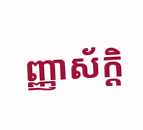ញ្ញាស័ក្តិ